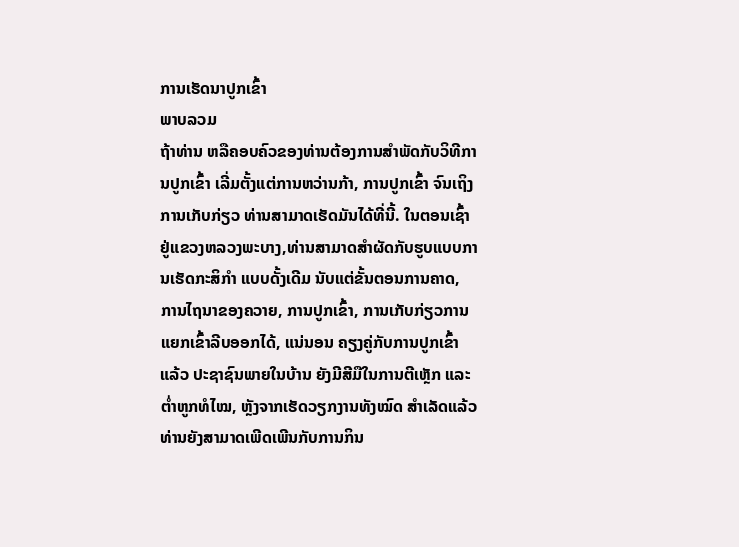ການເຮັດນາປູກເຂົ້າ
ພາບລວມ
ຖ້າທ່ານ ຫລືຄອບຄົວຂອງທ່ານຕ້ອງການສຳພັດກັບວິທີການປູກເຂົ້າ ເລີ່ມຕັ້ງແຕ່ການຫວ່ານກ້າ, ການປູກເຂົ້າ ຈົນເຖິງການເກັບກ່ຽວ ທ່ານສາມາດເຮັດມັນໄດ້ທີ່ນີ້. ໃນຕອນເຊົ້າຢູ່ແຂວງຫລວງພະບາງ,ທ່ານສາມາດສຳຜັດກັບຮູບແບບການເຮັດກະສິກຳ ແບບດັ້ງເດີມ ນັບແຕ່ຂັ້ນຕອນການຄາດ, ການໄຖນາຂອງຄວາຍ, ການປູກເຂົ້າ, ການເກັບກ່ຽວການແຍກເຂົ້າລີບອອກໄດ້, ແນ່ນອນ ຄຽງຄູ່ກັບການປູກເຂົ້າແລ້ວ ປະຊາຊົນພາຍໃນບ້ານ ຍັງມີສີມືໃນການຕີເຫຼັກ ແລະ ຕໍ່າຫູກທໍໄໝ, ຫຼັງຈາກເຮັດວຽກງານທັງໝົດ ສຳເລັດແລ້ວ ທ່ານຍັງສາມາດເພີດເພີນກັບການກິນ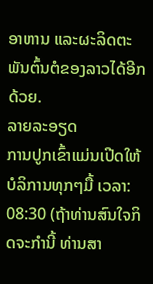ອາຫານ ແລະຜະລິດຕະພັນຕົ້ນຕໍຂອງລາວໄດ້ອີກດ້ວຍ.
ລາຍລະອຽດ
ການປູກເຂົ້າແມ່ນເປີດໃຫ້ບໍລິການທຸກໆມື້ ເວລາ: 08:30 (ຖ້າທ່ານສົນໃຈກິດຈະກຳນີ້ ທ່ານສາ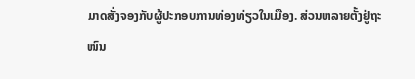ມາດສັ່ງຈອງກັບຜູ້ປະກອບການທ່ອງທ່ຽວໃນເມືອງ. ສ່ວນຫລາຍຕັ້ງຢູ່ຖະໜົນ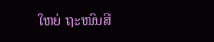ໃຫຍ່ ຖະໜົນສີ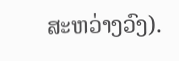ສະຫວ່າງວົງ).